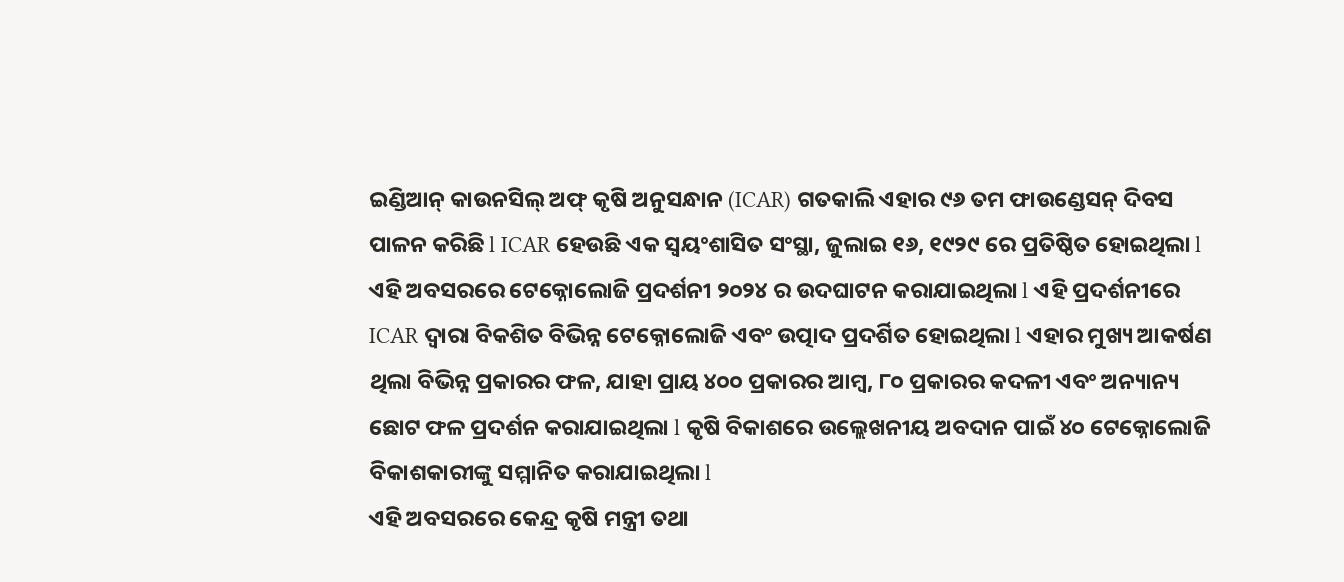ଇଣ୍ଡିଆନ୍ କାଉନସିଲ୍ ଅଫ୍ କୃଷି ଅନୁସନ୍ଧାନ (ICAR) ଗତକାଲି ଏହାର ୯୬ ତମ ଫାଉଣ୍ଡେସନ୍ ଦିବସ ପାଳନ କରିଛି l ICAR ହେଉଛି ଏକ ସ୍ୱୟଂଶାସିତ ସଂସ୍ଥା, ଜୁଲାଇ ୧୬, ୧୯୨୯ ରେ ପ୍ରତିଷ୍ଠିତ ହୋଇଥିଲା l ଏହି ଅବସରରେ ଟେକ୍ନୋଲୋଜି ପ୍ରଦର୍ଶନୀ ୨୦୨୪ ର ଉଦଘାଟନ କରାଯାଇଥିଲା l ଏହି ପ୍ରଦର୍ଶନୀରେ ICAR ଦ୍ୱାରା ବିକଶିତ ବିଭିନ୍ନ ଟେକ୍ନୋଲୋଜି ଏବଂ ଉତ୍ପାଦ ପ୍ରଦର୍ଶିତ ହୋଇଥିଲା l ଏହାର ମୁଖ୍ୟ ଆକର୍ଷଣ ଥିଲା ବିଭିନ୍ନ ପ୍ରକାରର ଫଳ, ଯାହା ପ୍ରାୟ ୪୦୦ ପ୍ରକାରର ଆମ୍ବ, ୮୦ ପ୍ରକାରର କଦଳୀ ଏବଂ ଅନ୍ୟାନ୍ୟ ଛୋଟ ଫଳ ପ୍ରଦର୍ଶନ କରାଯାଇଥିଲା l କୃଷି ବିକାଶରେ ଉଲ୍ଲେଖନୀୟ ଅବଦାନ ପାଇଁ ୪୦ ଟେକ୍ନୋଲୋଜି ବିକାଶକାରୀଙ୍କୁ ସମ୍ମାନିତ କରାଯାଇଥିଲା l
ଏହି ଅବସରରେ କେନ୍ଦ୍ର କୃଷି ମନ୍ତ୍ରୀ ତଥା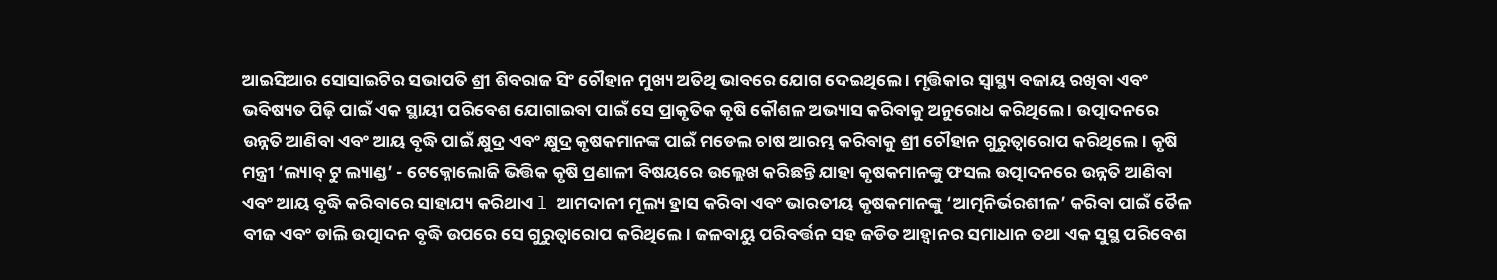ଆଇସିଆର ସୋସାଇଟିର ସଭାପତି ଶ୍ରୀ ଶିବରାଜ ସିଂ ଚୌହାନ ମୁଖ୍ୟ ଅତିଥି ଭାବରେ ଯୋଗ ଦେଇଥିଲେ । ମୃତ୍ତିକାର ସ୍ୱାସ୍ଥ୍ୟ ବଜାୟ ରଖିବା ଏବଂ ଭବିଷ୍ୟତ ପିଢ଼ି ପାଇଁ ଏକ ସ୍ଥାୟୀ ପରିବେଶ ଯୋଗାଇବା ପାଇଁ ସେ ପ୍ରାକୃତିକ କୃଷି କୌଶଳ ଅଭ୍ୟାସ କରିବାକୁ ଅନୁରୋଧ କରିଥିଲେ । ଉତ୍ପାଦନରେ ଉନ୍ନତି ଆଣିବା ଏବଂ ଆୟ ବୃଦ୍ଧି ପାଇଁ କ୍ଷୁଦ୍ର ଏବଂ କ୍ଷୁଦ୍ର କୃଷକମାନଙ୍କ ପାଇଁ ମଡେଲ ଚାଷ ଆରମ୍ଭ କରିବାକୁ ଶ୍ରୀ ଚୌହାନ ଗୁରୁତ୍ୱାରୋପ କରିଥିଲେ। କୃଷି ମନ୍ତ୍ରୀ ‘ଲ୍ୟାବ୍ ଟୁ ଲ୍ୟାଣ୍ଡ’ - ଟେକ୍ନୋଲୋଜି ଭିତ୍ତିକ କୃଷି ପ୍ରଣାଳୀ ବିଷୟରେ ଉଲ୍ଲେଖ କରିଛନ୍ତି ଯାହା କୃଷକମାନଙ୍କୁ ଫସଲ ଉତ୍ପାଦନରେ ଉନ୍ନତି ଆଣିବା ଏବଂ ଆୟ ବୃଦ୍ଧି କରିବାରେ ସାହାଯ୍ୟ କରିଥାଏ l ଆମଦାନୀ ମୂଲ୍ୟ ହ୍ରାସ କରିବା ଏବଂ ଭାରତୀୟ କୃଷକମାନଙ୍କୁ ‘ଆତ୍ମନିର୍ଭରଶୀଳ’ କରିବା ପାଇଁ ତୈଳ ବୀଜ ଏବଂ ଡାଲି ଉତ୍ପାଦନ ବୃଦ୍ଧି ଉପରେ ସେ ଗୁରୁତ୍ୱାରୋପ କରିଥିଲେ। ଜଳବାୟୁ ପରିବର୍ତ୍ତନ ସହ ଜଡିତ ଆହ୍ୱାନର ସମାଧାନ ତଥା ଏକ ସୁସ୍ଥ ପରିବେଶ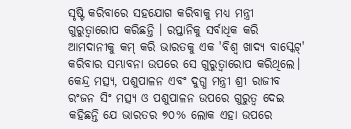ସୃଷ୍ଟି କରିବାରେ ସହଯୋଗ କରିବାକୁ ମଧ୍ୟ ମନ୍ତ୍ରୀ ଗୁରୁତ୍ୱାରୋପ କରିଛନ୍ତି । ରପ୍ତାନିକୁ ସର୍ବାଧିକ କରି ଆମଦାନୀକୁ କମ୍ କରି ଭାରତକୁ ଏକ 'ବିଶ୍ୱ ଖାଦ୍ୟ ବାସ୍କେଟ୍' କରିବାର ସମ୍ଭାବନା ଉପରେ ସେ ଗୁରୁତ୍ୱାରୋପ କରିଥିଲେ।
କେନ୍ଦ୍ର ମତ୍ସ୍ୟ, ପଶୁପାଳନ ଏବଂ ଦୁଗ୍ଧ ମନ୍ତ୍ରୀ ଶ୍ରୀ ରାଜୀବ ରଂଜନ ସିଂ ମତ୍ସ୍ୟ ଓ ପଶୁପାଳନ ଉପରେ ଗୁରୁତ୍ୱ ଦେଇ କହିଛନ୍ତି ଯେ ଭାରତର ୭୦% ଲୋକ ଏହା ଉପରେ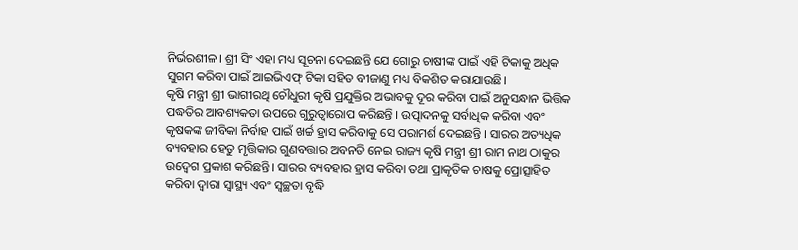ନିର୍ଭରଶୀଳ। ଶ୍ରୀ ସିଂ ଏହା ମଧ୍ୟ ସୂଚନା ଦେଇଛନ୍ତି ଯେ ଗୋରୁ ଚାଷୀଙ୍କ ପାଇଁ ଏହି ଟିକାକୁ ଅଧିକ ସୁଗମ କରିବା ପାଇଁ ଆଇଭିଏଫ୍ ଟିକା ସହିତ ବୀଜାଣୁ ମଧ୍ୟ ବିକଶିତ କରାଯାଉଛି।
କୃଷି ମନ୍ତ୍ରୀ ଶ୍ରୀ ଭାଗୀରଥି ଚୌଧୁରୀ କୃଷି ପ୍ରଯୁକ୍ତିର ଅଭାବକୁ ଦୂର କରିବା ପାଇଁ ଅନୁସନ୍ଧାନ ଭିତ୍ତିକ ପଦ୍ଧତିର ଆବଶ୍ୟକତା ଉପରେ ଗୁରୁତ୍ୱାରୋପ କରିଛନ୍ତି । ଉତ୍ପାଦନକୁ ସର୍ବାଧିକ କରିବା ଏବଂ କୃଷକଙ୍କ ଜୀବିକା ନିର୍ବାହ ପାଇଁ ଖର୍ଚ୍ଚ ହ୍ରାସ କରିବାକୁ ସେ ପରାମର୍ଶ ଦେଇଛନ୍ତି । ସାରର ଅତ୍ୟଧିକ ବ୍ୟବହାର ହେତୁ ମୃତ୍ତିକାର ଗୁଣବତ୍ତାର ଅବନତି ନେଇ ରାଜ୍ୟ କୃଷି ମନ୍ତ୍ରୀ ଶ୍ରୀ ରାମ ନାଥ ଠାକୁର ଉଦ୍ବେଗ ପ୍ରକାଶ କରିଛନ୍ତି। ସାରର ବ୍ୟବହାର ହ୍ରାସ କରିବା ତଥା ପ୍ରାକୃତିକ ଚାଷକୁ ପ୍ରୋତ୍ସାହିତ କରିବା ଦ୍ୱାରା ସ୍ୱାସ୍ଥ୍ୟ ଏବଂ ସ୍ୱଚ୍ଛତା ବୃଦ୍ଧି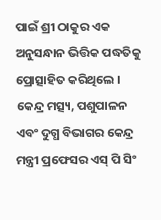ପାଇଁ ଶ୍ରୀ ଠାକୁର ଏକ ଅନୁସନ୍ଧାନ ଭିତ୍ତିକ ପଦ୍ଧତିକୁ ପ୍ରୋତ୍ସାହିତ କରିଥିଲେ ।
କେନ୍ଦ୍ର ମତ୍ସ୍ୟ, ପଶୁପାଳନ ଏବଂ ଦୁଗ୍ଧ ବିଭାଗର କେନ୍ଦ୍ର ମନ୍ତ୍ରୀ ପ୍ରଫେସର ଏସ୍ ପି ସିଂ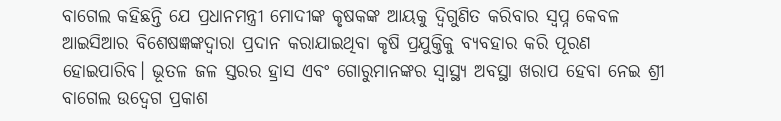ବାଗେଲ କହିଛନ୍ତି ଯେ ପ୍ରଧାନମନ୍ତ୍ରୀ ମୋଦୀଙ୍କ କୃଷକଙ୍କ ଆୟକୁ ଦ୍ୱିଗୁଣିତ କରିବାର ସ୍ୱପ୍ନ କେବଳ ଆଇସିଆର ବିଶେଷଜ୍ଞଙ୍କଦ୍ୱାରା ପ୍ରଦାନ କରାଯାଇଥିବା କୃଷି ପ୍ରଯୁକ୍ତିକୁ ବ୍ୟବହାର କରି ପୂରଣ ହୋଇପାରିବ। ଭୂତଳ ଜଳ ସ୍ତରର ହ୍ରାସ ଏବଂ ଗୋରୁମାନଙ୍କର ସ୍ୱାସ୍ଥ୍ୟ ଅବସ୍ଥା ଖରାପ ହେବା ନେଇ ଶ୍ରୀ ବାଗେଲ ଉଦ୍ବେଗ ପ୍ରକାଶ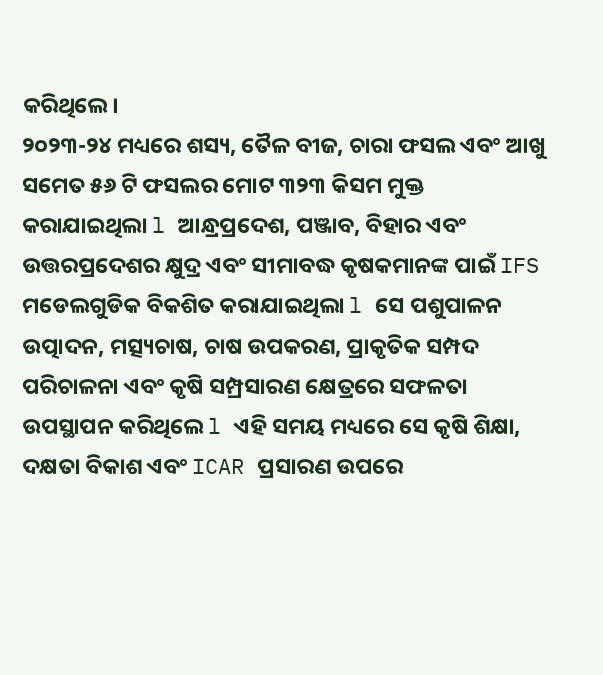କରିଥିଲେ।
୨୦୨୩-୨୪ ମଧ୍ୟରେ ଶସ୍ୟ, ତୈଳ ବୀଜ, ଚାରା ଫସଲ ଏବଂ ଆଖୁ ସମେତ ୫୬ ଟି ଫସଲର ମୋଟ ୩୨୩ କିସମ ମୁକ୍ତ କରାଯାଇଥିଲା l ଆନ୍ଧ୍ରପ୍ରଦେଶ, ପଞ୍ଜାବ, ବିହାର ଏବଂ ଉତ୍ତରପ୍ରଦେଶର କ୍ଷୁଦ୍ର ଏବଂ ସୀମାବଦ୍ଧ କୃଷକମାନଙ୍କ ପାଇଁ IFS ମଡେଲଗୁଡିକ ବିକଶିତ କରାଯାଇଥିଲା l ସେ ପଶୁପାଳନ ଉତ୍ପାଦନ, ମତ୍ସ୍ୟଚାଷ, ଚାଷ ଉପକରଣ, ପ୍ରାକୃତିକ ସମ୍ପଦ ପରିଚାଳନା ଏବଂ କୃଷି ସମ୍ପ୍ରସାରଣ କ୍ଷେତ୍ରରେ ସଫଳତା ଉପସ୍ଥାପନ କରିଥିଲେ l ଏହି ସମୟ ମଧ୍ୟରେ ସେ କୃଷି ଶିକ୍ଷା, ଦକ୍ଷତା ବିକାଶ ଏବଂ ICAR ପ୍ରସାରଣ ଉପରେ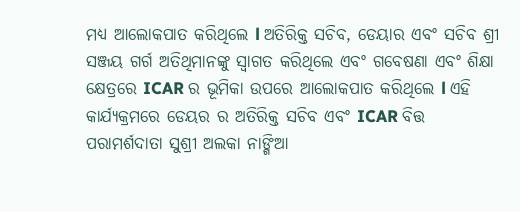ମଧ୍ୟ ଆଲୋକପାତ କରିଥିଲେ l ଅତିରିକ୍ତ ସଚିବ, ଡେୟାର ଏବଂ ସଚିବ ଶ୍ରୀ ସଞ୍ଜୟ ଗର୍ଗ ଅତିଥିମାନଙ୍କୁ ସ୍ୱାଗତ କରିଥିଲେ ଏବଂ ଗବେଷଣା ଏବଂ ଶିକ୍ଷା କ୍ଷେତ୍ରରେ ICAR ର ଭୂମିକା ଉପରେ ଆଲୋକପାତ କରିଥିଲେ l ଏହି କାର୍ଯ୍ୟକ୍ରମରେ ଡେୟର ର ଅତିରିକ୍ତ ସଚିବ ଏବଂ ICAR ବିତ୍ତ ପରାମର୍ଶଦାତା ସୁଶ୍ରୀ ଅଲକା ନାଙ୍ଗିଆ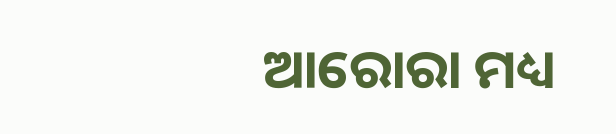ଆରୋରା ମଧ୍ୟ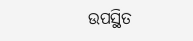ଉପସ୍ଥିତ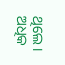ଥିଲେ।
ଅଧିକ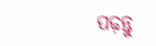ପଢ଼ନ୍ତୁ